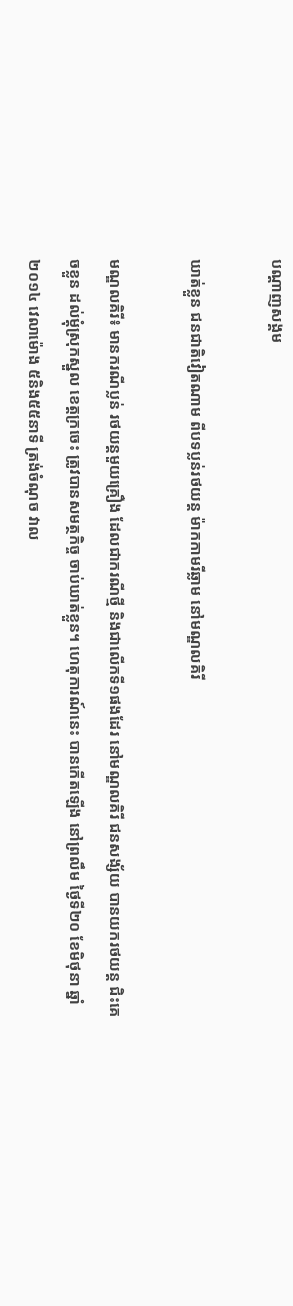បណ្តាញសង្គម

ឃាត់ខ្លួន ជនជាតិវៀតណាម ពីបទប្លន់រថយន្ត ម៉ាកកាមរីឆ្លាម នៅមណ្ឌលគិរី

មណ្ឌលគិរី៖ មានករណីប្លន់ រថយន្តមួយគ្រឿង ដែលជាករណីថ្មី និងជាលើកទី១ផងដែរ នៅមណ្ឌលគិរី ជនសង្ស័យ បានយករថយន្ត ជិះគេចខ្លួន ដល់ម្តុំស្រុកស្នួល ខេត្តក្រចេះ ត្រូវបានសមត្ថកិច្ច ចាប់ឃាត់ខ្លួន។ ហេតុការណ៍នេះ បានកើតឡើង នៅព្រលឹម ថ្ងៃទី២០ ខែមិថុនា ឆ្នាំ២០១៤ វេលាម៉ោង ៥និង៥៥នាទី ត្រង់ចំណុច វាល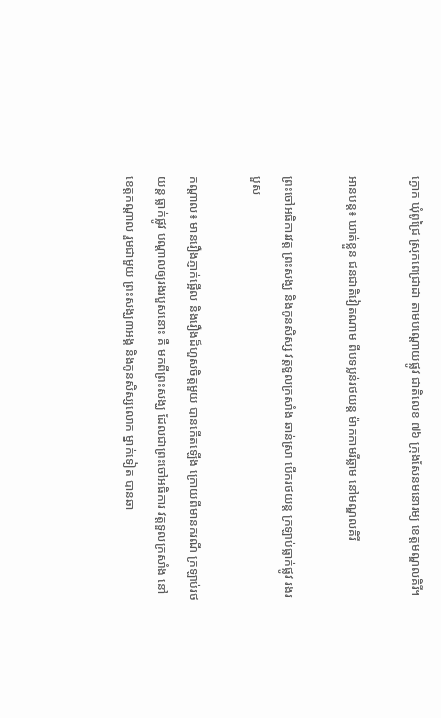ក្ងោក ឃុំពូជ្រៃ ស្រុកពេជ្រាដា តាមបណ្តោយផ្លូវ ជាតិលេខ ៧៦ ក្រុងសែនមនោរម្យ ខេត្តមណ្ឌលគិរី។

អានបន្ត៖ ឃាត់ខ្លួន ជនជាតិវៀតណាម ពីបទប្លន់រថយន្ត ម៉ាកកាមរីឆ្លាម នៅមណ្ឌលគិរី

ព្រះចៅអធិការវត្ត ព្រះសង្ឃ និងកូនសិស្ស វត្តទួលក្រសាំង ឆាន់ស្រា បើករថយន្ត ក្រឡាប់ធ្លាក់ផ្លូវ រងរបួស

កណ្តាល៖ មានរឿងភ្ញាក់ផ្អើល និងរឿងដ៏ហួសចិត្តមួយ បានកើតឡើង ក្រោយពីមានករណី ក្រឡាប់រថយន្ត ធ្លាក់ផ្លូវ បណ្តាលឲ្យរងរបួសនោះ គឺ មកពីព្រះសង្ឃ ដែលជាព្រះចៅអធិការ វត្តទួលក្រសាំង នៅខេត្តកណ្តាល រួមជាមួយ ព្រះសង្ឃ៣អង្គ និងកូនសិស្សលោក ម្នាក់ទៀត បានឆា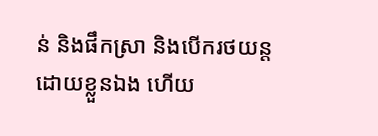ន់ និងផឹកស្រា និងបើករថយន្ត ដោយខ្លួនឯង ហើយ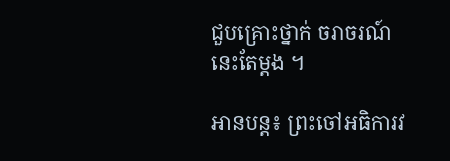ជួបគ្រោះថ្នាក់ ចរាចរណ៍ នេះតែម្តង ។

អានបន្ត៖ ព្រះចៅអធិការវ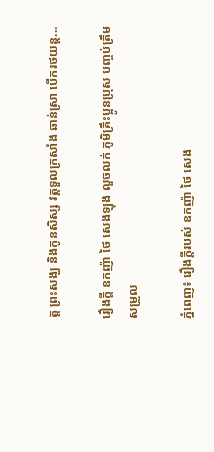ត្ត ព្រះសង្ឃ និងកូនសិស្ស វត្តទួលក្រសាំង ឆាន់ស្រា បើករថយន្ត...

រឿងក្ដី ឧកញ៉ា ថៃ សេងឡុង លួចលក់ ភូមិគ្រឹះប្អូនប្រុស បញ្ចប់ត្រឹមសម្រួល

ភ្នំពេញ៖ រឿងក្ដីរបស់ ឧកញ៉ា ថៃ សេង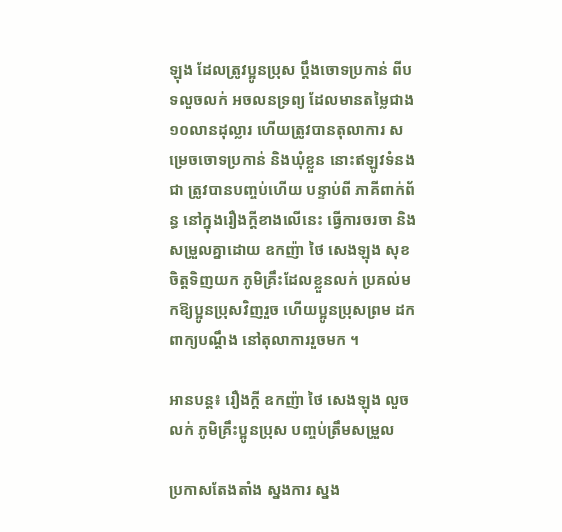ឡុង ដែលត្រូវប្អូនប្រុស ប្ដឹងចោទប្រកាន់ ពីបទលួចលក់ អចលនទ្រព្យ ដែលមានតម្លៃជាង ១០លានដុល្លារ ហើយត្រូវបានតុលាការ សម្រេចចោទប្រកាន់ និងឃុំខ្លួន នោះឥឡូវទំនងជា ត្រូវបានបញ្ចប់ហើយ បន្ទាប់ពី ភាគីពាក់ព័ន្ធ នៅក្នុងរឿងក្ដីខាងលើនេះ ធ្វើការចរចា និងសម្រួលគ្នាដោយ ឧកញ៉ា ថៃ សេងឡុង សុខចិត្ដទិញយក ភូមិគ្រឹះដែលខ្លួនលក់ ប្រគល់មកឱ្យប្អូនប្រុសវិញរួច ហើយប្អូនប្រុសព្រម ដកពាក្យបណ្ដឹង នៅតុលាការរួចមក ។

អានបន្ត៖ រឿងក្ដី ឧកញ៉ា ថៃ សេងឡុង លួចលក់ ភូមិគ្រឹះប្អូនប្រុស បញ្ចប់ត្រឹមសម្រួល

ប្រកាសតែងតាំង ស្នងការ ស្នង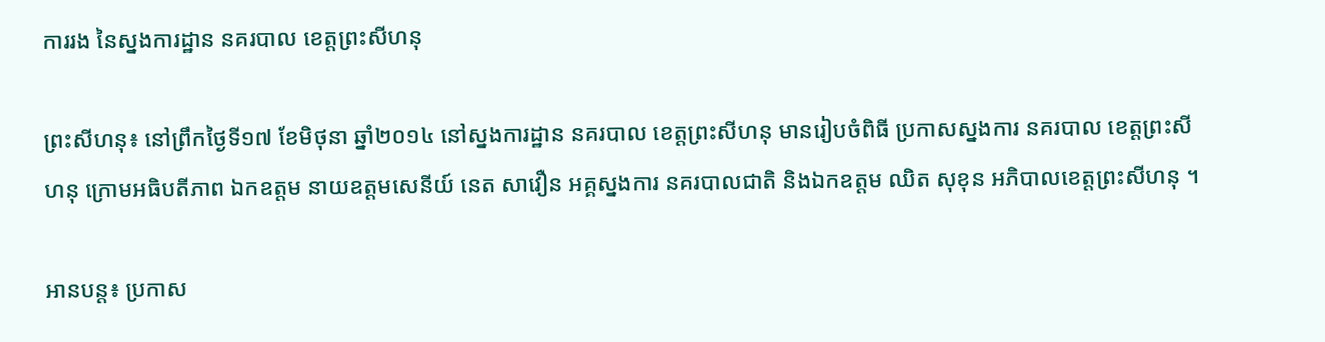ការរង នៃស្នងការដ្ឋាន នគរបាល ខេត្តព្រះសីហនុ

ព្រះសីហនុ៖ នៅព្រឹកថ្ងៃទី១៧ ខែមិថុនា ឆ្នាំ២០១៤ នៅស្នងការដ្ឋាន នគរបាល ខេត្តព្រះសីហនុ មានរៀបចំពិធី ប្រកាសស្នងការ នគរបាល ខេត្តព្រះសីហនុ ក្រោមអធិបតីភាព ឯកឧត្តម នាយឧត្តមសេនីយ៍ នេត សាវឿន អគ្គស្នងការ នគរបាលជាតិ និងឯកឧត្តម ឈិត សុខុន អភិបាលខេត្តព្រះសីហនុ ។

អានបន្ត៖ ប្រកាស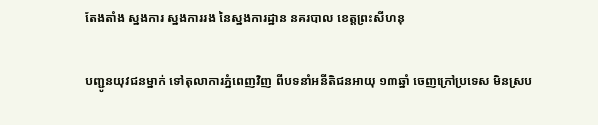តែងតាំង ស្នងការ ស្នងការរង នៃស្នងការដ្ឋាន នគរបាល ខេត្តព្រះសីហនុ

បញ្ជូនយុវជនម្នាក់ ទៅតុលាការភ្នំពេញវិញ ពីបទនាំអនីតិជនអាយុ ១៣ឆ្នាំ ចេញក្រៅប្រទេស មិនស្រប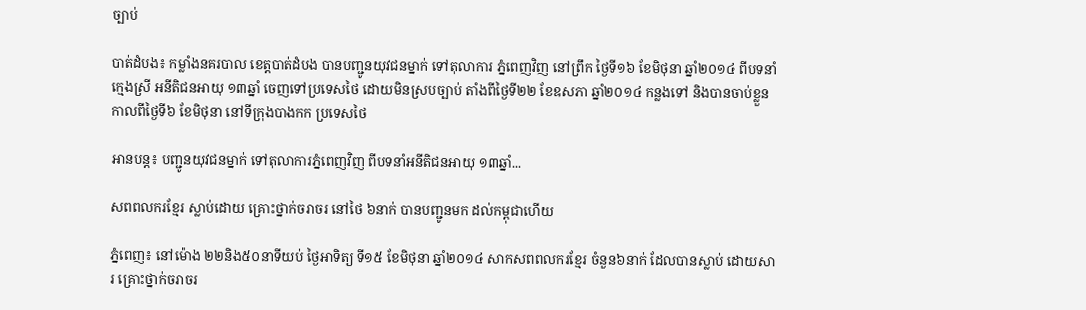ច្បាប់

បាត់ដំបង៖ កម្លាំងនគរបាល ខេត្តបាត់ដំបង បានបញ្ជូនយុវជនម្នាក់ ទៅតុលាការ ភ្នំពេញវិញ នៅព្រឹក ថ្ងៃទី១៦ ខែមិថុនា ឆ្នាំ២០១៤ ពីបទនាំក្មេងស្រី អនីតិជនអាយុ ១៣ឆ្នាំ ចេញទៅប្រទេសថៃ ដោយមិនស្របច្បាប់ តាំងពីថ្ងៃទី២២ ខែឧសភា ឆ្នាំ២០១៤ កន្លងទៅ និងបានចាប់ខ្លួន កាលពីថ្ងៃទី៦ ខែមិថុនា នៅទីក្រុងបាងកក ប្រទេសថៃ

អានបន្ត៖ បញ្ជូនយុវជនម្នាក់ ទៅតុលាការភ្នំពេញវិញ ពីបទនាំអនីតិជនអាយុ ១៣ឆ្នាំ...

សពពលករខ្មែរ ស្លាប់ដោយ គ្រោះថ្នាក់ចរាចរ នៅថៃ ៦នាក់ បានបញ្ជូនមក ដល់កម្ពុជាហើយ

ភ្នំពេញ៖ នៅម៉ោង ២២និង៥០នាទីយប់ ថ្ងៃអាទិត្យ ទី១៥ ខែមិថុនា ឆ្នាំ២០១៤ សាកសពពលករខ្មែរ ចំនួន៦នាក់ ដែលបានស្លាប់ ដោយសារ គ្រោះថ្នាក់ចរាចរ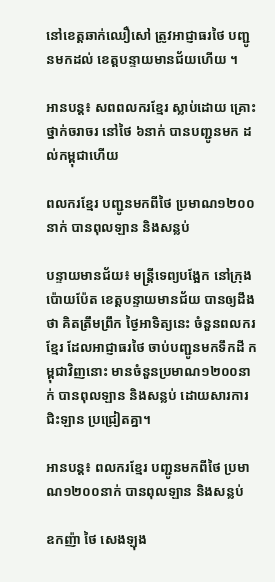នៅខេត្តឆាក់ឈឿសៅ ត្រូវអាជ្ញាធរថៃ បញ្ជូនមកដល់ ខេត្តបន្ទាយមានជ័យហើយ ។

អានបន្ត៖ សពពលករខ្មែរ ស្លាប់ដោយ គ្រោះថ្នាក់ចរាចរ នៅថៃ ៦នាក់ បានបញ្ជូនមក ដល់កម្ពុជាហើយ

ពលករខ្មែរ បញ្ជូនមកពីថៃ ប្រមាណ១២០០នាក់ បានពុលឡាន និងសន្លប់

បន្ទាយមានជ័យ៖ មន្ត្រីទេព្យបង្អែក នៅក្រុងប៉ោយប៉ែត ខេត្តបន្ទាយមានជ័យ បានឲ្យដឹងថា គិតត្រឹមព្រឹក ថ្ងៃអាទិត្យនេះ ចំនួនពលករខ្មែរ ដែលអាជ្ញាធរថៃ ចាប់បញ្ជូនមកទឹកដី កម្ពុជាវិញនោះ មានចំនួនប្រមាណ១២០០នាក់ បានពុលឡាន និងសន្លប់ ដោយសារការជិះឡាន ប្រជ្រៀតគ្នា។

អានបន្ត៖ ពលករខ្មែរ បញ្ជូនមកពីថៃ ប្រមាណ១២០០នាក់ បានពុលឡាន និងសន្លប់

ឧកញ៉ា ថៃ សេងឡុង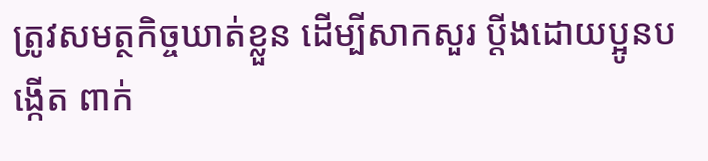ត្រូវសមត្ថកិច្ចឃាត់ខ្លួន ដើម្បីសាកសួរ ប្តីងដោយប្អូនបង្កើត ពាក់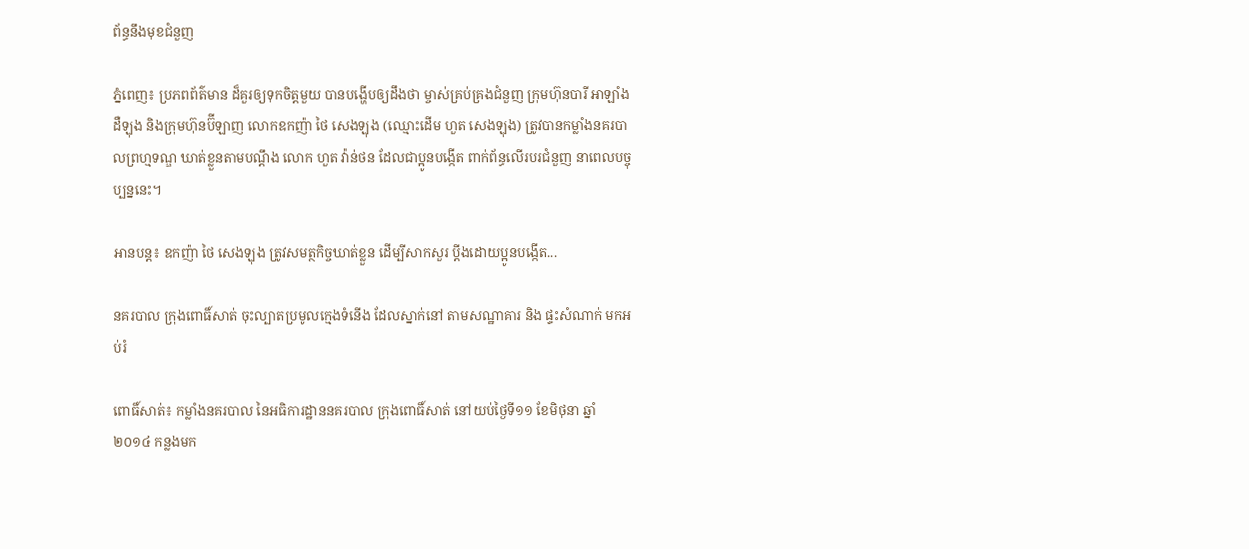ព័ន្ធនឹងមុខជំនួញ

ភ្នំពេញ៖ ប្រភពព័ត៌មាន ដ៏គួរឲ្យទុកចិត្តមួយ បានបង្ហើបឲ្យដឹងថា ម្ចាស់គ្រប់គ្រងជំនួញ ក្រុមហ៊ុនបារី អាឡាំងដឺឡុង និងក្រុមហ៊ុនប៊ីឡាញ លោកឧកញ៉ា ថៃ សេងឡុង (ឈ្មោះដើម ហួត សេងឡុង) ត្រូវបានកម្លាំងនគរបាលព្រហ្មទណ្ឌ ឃាត់ខ្លួនតាមបណ្តឹង លោក ហួត វ៉ាន់ថន ដែលជាប្អូនបង្កើត ពាក់ព័ន្ធលើរបរជំនួញ នាពេលបច្ចុប្បន្ននេះ។

អានបន្ត៖ ឧកញ៉ា ថៃ សេងឡុង ត្រូវសមត្ថកិច្ចឃាត់ខ្លួន ដើម្បីសាកសួរ ប្តីងដោយប្អូនបង្កើត...

នគរបាល ក្រុងពោធិ៍សាត់ ចុះល្បាតប្រមូលក្មេងទំនើង ដែលស្នាក់នៅ តាមសណ្ឋាគារ និង ផ្ទះសំណាក់ មកអប់រំ

ពោធិ៍សាត់៖ កម្លាំងនគរបាល នៃអធិការដ្ឋាននគរបាល ក្រុងពោធិ៍សាត់ នៅយប់ថ្ងៃទី១១ ខែមិថុនា ឆ្នាំ ២០១៤ កន្លងមក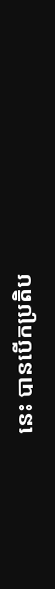នេះ បានបើកប្រតិប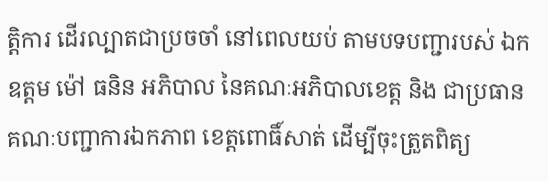ត្តិការ ដើរល្បាតជាប្រចចាំ នៅពេលយប់ តាមបទបញ្ជារបស់ ឯកឧត្តម ម៉ៅ ធនិន អភិបាល នៃគណៈអភិបាលខេត្ត និង ជាប្រធានគណៈបញ្ជាការឯកភាព ខេត្តពោធិ៍សាត់ ដើម្បីចុះត្រួតពិត្យ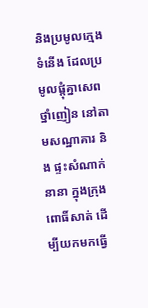និងប្រមូលក្មេងទំនើង ដែលប្រមូលផ្តុំគ្នាសេពថ្នាំញៀន នៅតាមសណ្ឋាគារ និង ផ្ទះសំណាក់នានា ក្នុងក្រុងពោធិ៍សាត់ ដើម្បីយកមកធ្វើ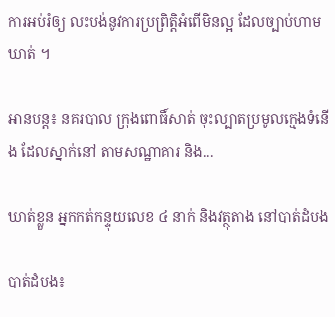ការអប់រំឲ្យ លះបង់នូវការប្រព្រិត្តិអំពើមិនល្អ ដែលច្បាប់ហាមឃាត់ ។

អានបន្ត៖ នគរបាល ក្រុងពោធិ៍សាត់ ចុះល្បាតប្រមូលក្មេងទំនើង ដែលស្នាក់នៅ តាមសណ្ឋាគារ និង...

ឃាត់ខ្លួន អ្នកកត់កន្ទុយលេខ ៤ នាក់ និងវត្ថុតាង នៅបាត់ដំបង

បាត់ដំបង៖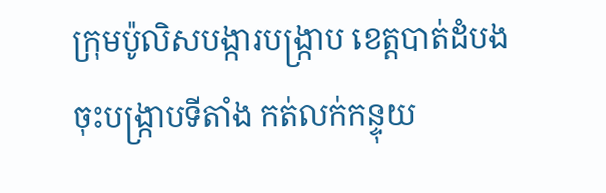ក្រុមប៉ូលិសបង្ការបង្ក្រាប ខេត្តបាត់ដំបង ចុះបង្ក្រាបទីតាំង កត់លក់កន្ទុយ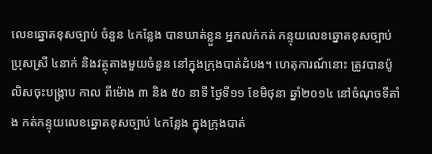លេខឆ្នោតខុសច្បាប់ ចំនួន ៤កន្លែង បានឃាត់ខ្លួន អ្នកលក់កត់ កន្ទុយលេខឆ្នោតខុសច្បាប់ ប្រុសស្រី ៤នាក់ និងវត្ថុតាងមួយចំនួន នៅក្នុងក្រុងបាត់ដំបង។ ហេតុការណ៍នោះ ត្រូវបានប៉ូលិសចុះបង្ក្រាប កាល ពីម៉ោង ៣ និង ៥០ នាទី ថ្ងៃទី១១ ខែមិថុនា ឆ្នាំ២០១៤ នៅចំណុចទីតាំង កត់កន្ទុយលេខឆ្នោតខុសច្បាប់ ៤កន្លែង ក្នុងក្រុងបាត់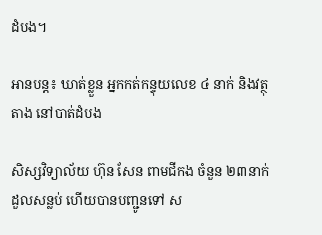ដំបង។

អានបន្ត៖ ឃាត់ខ្លួន អ្នកកត់កន្ទុយលេខ ៤ នាក់ និងវត្ថុតាង នៅបាត់ដំបង

សិស្សវិទ្យាល័យ ហ៊ុន សែន ពាមជីកង ចំនួន ២៣នាក់ ដួលសន្លប់ ហើយបានបញ្ជូនទៅ ស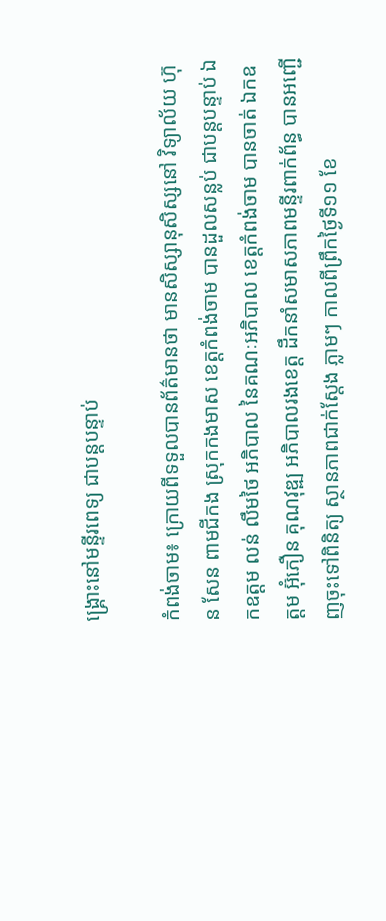ង្គ្រោះនៅមន្ទីរពេទ្យ ជាបន្តបន្ទាប់

កំពង់ចាម៖ ក្រោយពីទទួលបានព័ត៌មានថា មានសិស្សានុសិស្សនៅ វិទ្យាល័យ ហ៊ុន សែន ពាមជីកង ស្រុកកងមាស ខេត្តកំពង់ចាម បានដួលសន្លប់ ជាបន្តបន្ទាប់ ឯកឧត្ដម លន់ លឹមថៃ អភិបាល នៃគណៈអភិបាល ខេត្តកំពង់ចាម បានចាត់ ឯកឧត្ដម អ៊ុំភឿន គុណវុឌ្ឍ អភិបាលរងខេត្ត ដឹកនាំសមាសភាពមន្ទីរពាក់ព័ន្ធ បានអញ្ជើញចុះទៅពិនិត្យ ស្ថានភាពជាក់ស្ដែង ភ្លាមៗ កាលពីព្រឹកថ្ងៃទី១១ ខែ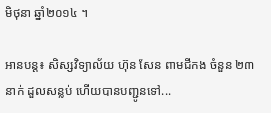មិថុនា ឆ្នាំ២០១៤ ។

អានបន្ត៖ សិស្សវិទ្យាល័យ ហ៊ុន សែន ពាមជីកង ចំនួន ២៣នាក់ ដួលសន្លប់ ហើយបានបញ្ជូនទៅ...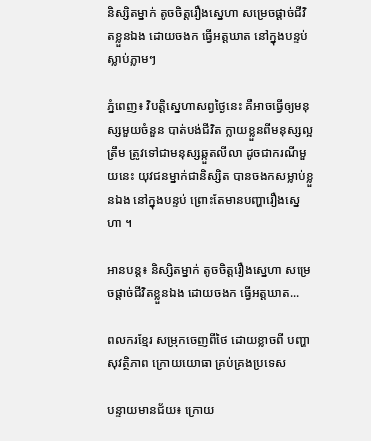និស្សិតម្នាក់ តូចចិត្តរឿងស្នេហា សម្រេចផ្តាច់ជីវិតខ្លួនឯង ដោយចងក ធ្វើអត្តឃាត នៅក្នុងបន្ទប់ ស្លាប់ភ្លាមៗ

ភ្នំពេញ៖ វិបត្តិស្នេហាសព្វថ្ងៃនេះ គឺអាចធ្វើឲ្យមនុស្សមួយចំនួន បាត់បង់ជីវិត ក្លាយខ្លួនពីមនុស្សល្អត្រឹម ត្រូវទៅជាមនុស្សឆ្កួតលីលា ដូចជាករណីមួយនេះ យុវជនម្នាក់ជានិស្សិត បានចងកសម្លាប់ខ្លួនឯង នៅក្នុងបន្ទប់ ព្រោះតែមានបញ្ហារឿងស្នេហា ។

អានបន្ត៖ និស្សិតម្នាក់ តូចចិត្តរឿងស្នេហា សម្រេចផ្តាច់ជីវិតខ្លួនឯង ដោយចងក ធ្វើអត្តឃាត...

ពលករខ្មែរ សម្រុកចេញពីថៃ ដោយខ្លាចពី បញ្ហាសុវត្ថិភាព ក្រោយយោធា គ្រប់គ្រងប្រទេស

បន្ទាយមានជ័យ៖ ក្រោយ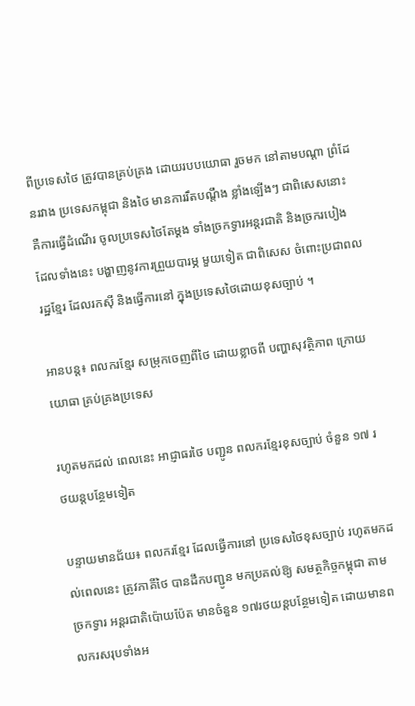ពីប្រទេសថៃ ត្រូវបានគ្រប់គ្រង ដោយរបបយោធា រួចមក នៅតាមបណ្តា ព្រំដែនរវាង ប្រទេសកម្ពុជា និងថៃ មានការរឹតបណ្តឹង ខ្លាំងឡើងៗ ជាពិសេសនោះ គឺការធ្វើដំណើរ ចូលប្រទេសថៃតែម្តង ទាំងច្រកទ្វារអន្តរជាតិ និងច្រករបៀង ដែលទាំងនេះ បង្ហាញនូវការព្រួយបារម្ភ មួយទៀត ជាពិសេស ចំពោះប្រជាពលរដ្ឋខ្មែរ ដែលរកស៊ី និងធ្វើការនៅ ក្នុងប្រទេសថៃដោយខុសច្បាប់ ។

អានបន្ត៖ ពលករខ្មែរ សម្រុកចេញពីថៃ ដោយខ្លាចពី បញ្ហាសុវត្ថិភាព ក្រោយយោធា គ្រប់គ្រងប្រទេស

រហូតមកដល់ ពេលនេះ អាជ្ញាធរថៃ បញ្ជូន ពលករខ្មែរខុសច្បាប់ ចំនួន ១៧ រថយន្តបន្ថែមទៀត

បន្ទាយមានជ័យ៖ ពលករខ្មែរ ដែលធ្វើការនៅ ប្រទេសថៃខុសច្បាប់ រហូតមកដល់ពេលនេះ ត្រូវភាគីថៃ បានដឹកបញ្ជូន មកប្រគល់ឱ្យ សមត្ថកិច្ចកម្ពុជា តាមច្រកទ្វារ អន្ដរជាតិប៉ោយប៉ែត មានចំនួន ១៧រថយន្តបន្ថែមទៀត ដោយមានពលករសរុបទាំងអ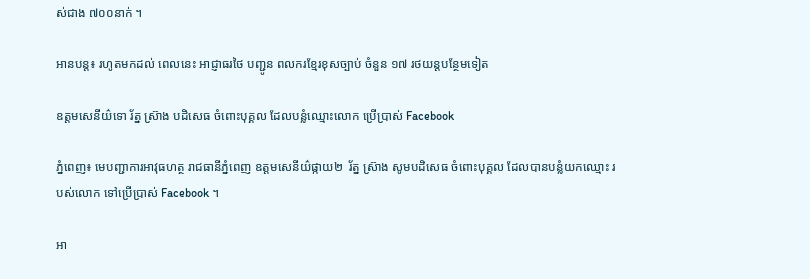ស់ជាង ៧០០នាក់ ។

អានបន្ត៖ រហូតមកដល់ ពេលនេះ អាជ្ញាធរថៃ បញ្ជូន ពលករខ្មែរខុសច្បាប់ ចំនួន ១៧ រថយន្តបន្ថែមទៀត

ឧត្តមសេនីយ៌ទោ រ័ត្ន ស្រ៊ាង បដិសេធ ចំពោះបុគ្គល ដែលបន្លំឈ្មោះលោក ប្រើប្រាស់ Facebook

ភ្នំពេញ៖ មេបញ្ជាការអាវុធហត្ថ រាជធានីភ្នំពេញ ឧត្តមសេនីយ៌ផ្កាយ២  រ័ត្ន ស្រ៊ាង សូមបដិសេធ ចំពោះបុគ្គល ដែលបានបន្លំយកឈ្មោះ របស់លោក ទៅប្រើប្រាស់ Facebook ។

អា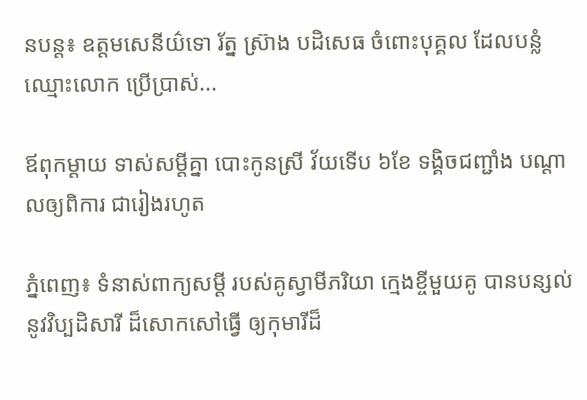នបន្ត៖ ឧត្តមសេនីយ៌ទោ រ័ត្ន ស្រ៊ាង បដិសេធ ចំពោះបុគ្គល ដែលបន្លំឈ្មោះលោក ប្រើប្រាស់...

ឪពុកម្តាយ ទាស់សម្តីគ្នា បោះកូនស្រី វ័យទើប ៦ខែ ទង្គិចជញ្ជាំង បណ្តាលឲ្យពិការ ជារៀងរហូត

ភ្នំពេញ៖ ទំនាស់ពាក្យសម្តី របស់គូស្វាមីភរិយា ក្មេងខ្ចីមួយគូ បានបន្សល់នូវវិប្បដិសារី ដ៏សោកសៅធ្វើ ឲ្យកុមារីដ៏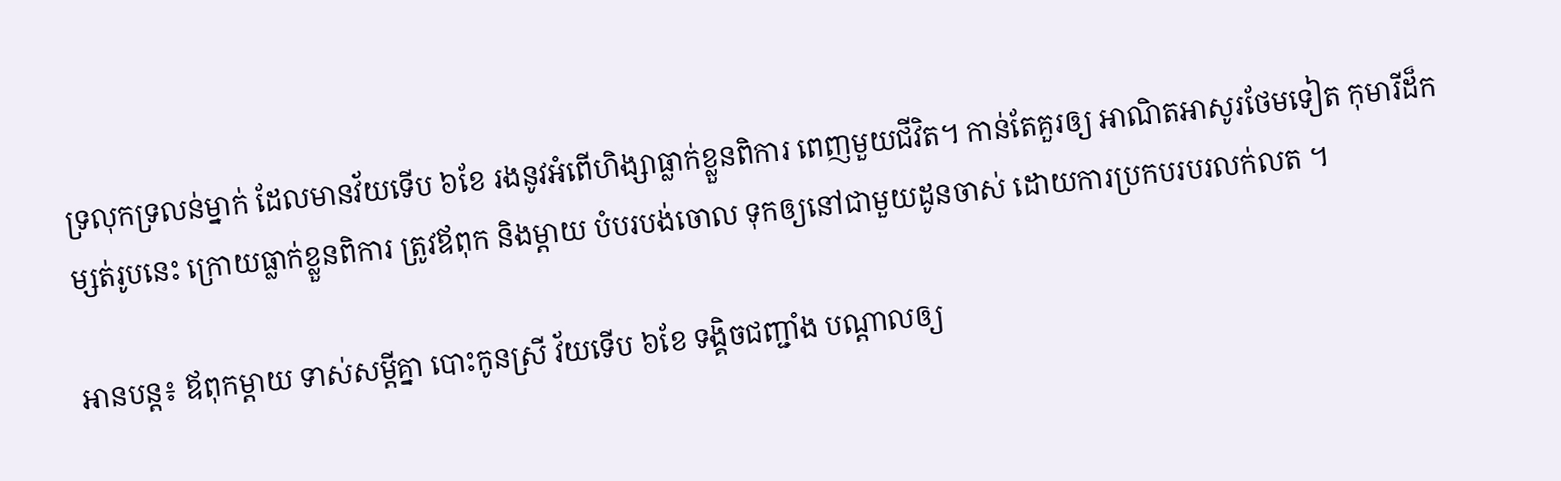ទ្រលុកទ្រលន់ម្នាក់ ដែលមានវ័យទើប ៦ខែ រងនូវអំពើហិង្សាធ្លាក់ខ្លួនពិការ ពេញមួយជីវិត។ កាន់តែគួរឲ្យ អាណិតអាសូរថែមទៀត កុមារីដ៏កម្សត់រូបនេះ ក្រោយធ្លាក់ខ្លួនពិការ ត្រូវឪពុក និងម្តាយ បំបរបង់ចោល ទុកឲ្យនៅជាមួយដូនចាស់ ដោយការប្រកបរបរលក់លត ។

អានបន្ត៖ ឪពុកម្តាយ ទាស់សម្តីគ្នា បោះកូនស្រី វ័យទើប ៦ខែ ទង្គិចជញ្ជាំង បណ្តាលឲ្យ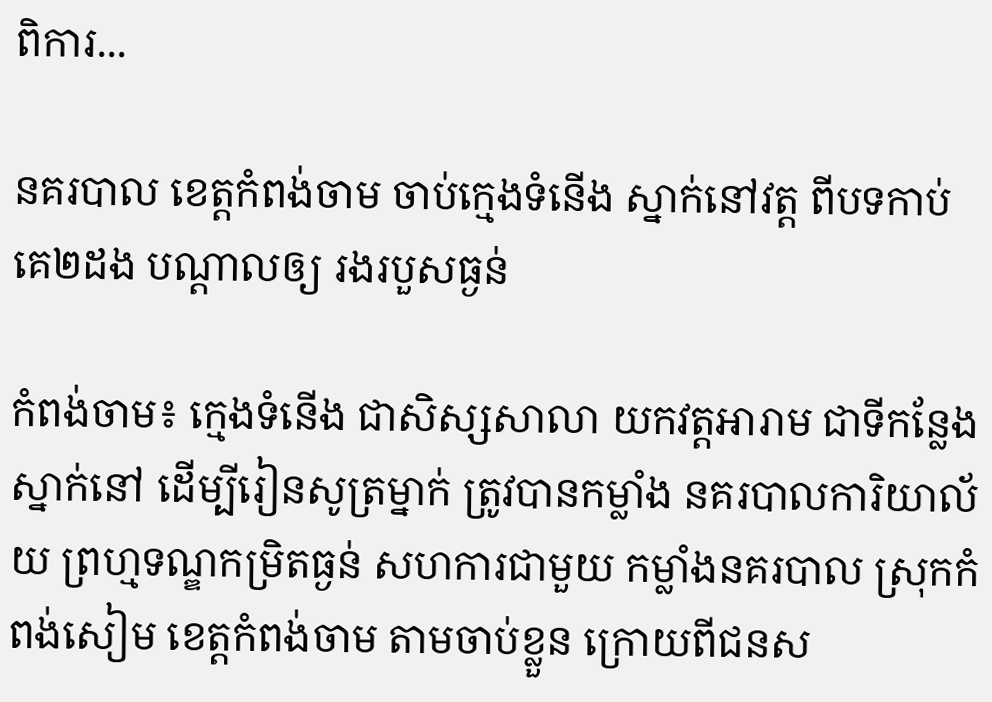ពិការ...

នគរបាល ខេត្តកំពង់ចាម ចាប់ក្មេងទំនើង ស្នាក់នៅវត្ត ពីបទកាប់គេ២ដង បណ្តាលឲ្យ រងរបួសធ្ងន់

កំពង់ចាម៖ ក្មេងទំនើង ជាសិស្សសាលា យកវត្តអារាម ជាទីកន្លែងស្នាក់នៅ ដើម្បីរៀនសូត្រម្នាក់ ត្រូវបានកម្លាំង នគរបាលការិយាល័យ ព្រហ្មទណ្ឌកម្រិតធ្ងន់ សហការជាមួយ កម្លាំងនគរបាល ស្រុកកំពង់សៀម ខេត្តកំពង់ចាម តាមចាប់ខ្លួន ក្រោយពីជនស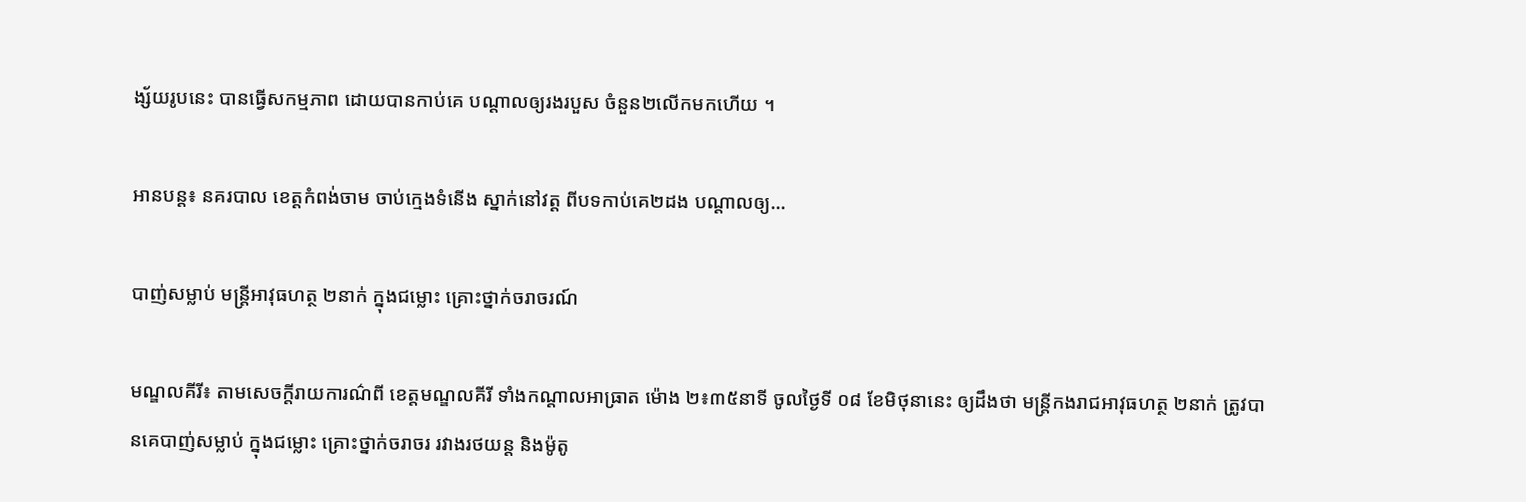ង្ស័យរូបនេះ បានធ្វើសកម្មភាព ដោយបានកាប់គេ បណ្តាលឲ្យរងរបួស ចំនួន២លើកមកហើយ ។

អានបន្ត៖ នគរបាល ខេត្តកំពង់ចាម ចាប់ក្មេងទំនើង ស្នាក់នៅវត្ត ពីបទកាប់គេ២ដង បណ្តាលឲ្យ...

បាញ់សម្លាប់ មន្រ្តីអាវុធហត្ថ ២នាក់ ក្នុងជម្លោះ គ្រោះថ្នាក់ចរាចរណ៍

មណ្ឌលគីរី៖ តាមសេចក្តីរាយការណ៌ពី ខេត្តមណ្ឌលគីរី ទាំងកណ្តាលអាធ្រាត ម៉ោង ២៖៣៥នាទី ចូលថ្ងៃទី ០៨ ខែមិថុនានេះ ឲ្យដឹងថា មន្រ្តីកងរាជអាវុធហត្ថ ២នាក់ ត្រូវបានគេបាញ់សម្លាប់ ក្នុងជម្លោះ គ្រោះថ្នាក់ចរាចរ រវាងរថយន្ត និងម៉ូតូ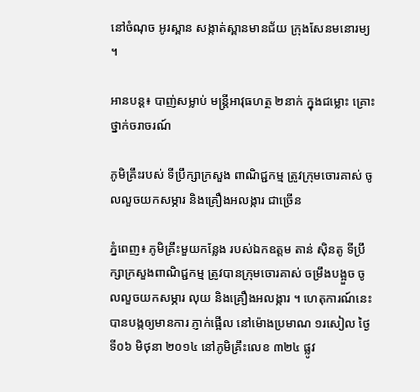នៅចំណុច អូរស្ពាន សង្កាត់ស្ពានមានជ័យ ក្រុងសែនមនោរម្យ ។

អានបន្ត៖ បាញ់សម្លាប់ មន្រ្តីអាវុធហត្ថ ២នាក់ ក្នុងជម្លោះ គ្រោះថ្នាក់ចរាចរណ៍

ភូមិគ្រឹះរបស់ ទីប្រឹក្សាក្រសួង ពាណិជ្ជកម្ម ត្រូវក្រុមចោរគាស់ ចូលលួចយកសម្ភារ និងគ្រឿងអលង្ការ ជាច្រើន

ភ្នំពេញ៖ ភូមិគ្រឹះមួយកន្លែង របស់ឯកឧត្តម តាន់ ស៊ិនតូ ទីប្រឹក្សាក្រសួងពាណិជ្ជកម្ម ត្រូវបានក្រុមចោរគាស់ ចម្រឹងបង្អួច ចូលលួចយកសម្ភារ លុយ និងគ្រឿងអលង្ការ ។ ហេតុការណ៍នេះ បានបង្កឲ្យមានការ ភ្ញាក់ផ្អើល នៅម៉ោងប្រមាណ ១រសៀល ថ្ងៃទី០៦ មិថុនា ២០១៤ នៅភូមិគ្រឹះលេខ ៣២៤ ផ្លូវ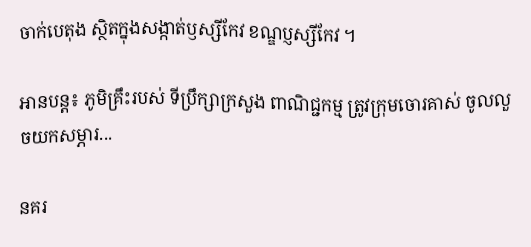ចាក់បេតុង ស្ថិតក្នុងសង្កាត់ឫស្សីកែវ ខណ្ឌប្ញស្សីកែវ ។

អានបន្ត៖ ភូមិគ្រឹះរបស់ ទីប្រឹក្សាក្រសួង ពាណិជ្ជកម្ម ត្រូវក្រុមចោរគាស់ ចូលលួចយកសម្ភារ...

នគរ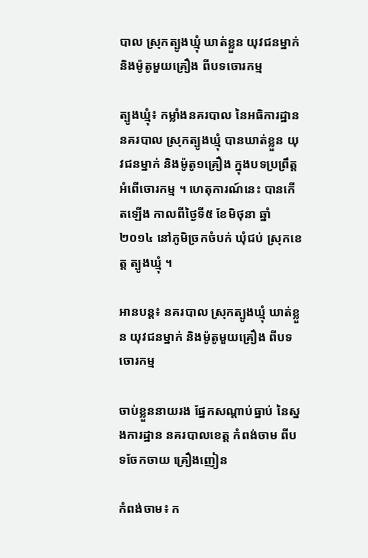បាល ស្រុកត្បូងឃ្មុំ ឃាត់ខ្លួន យុវជនម្នាក់ និងម៉ូតូមួយគ្រឿង ពីបទចោរកម្ម

ត្បូងឃ្មុំ៖ កម្លាំងនគរបាល នៃអធិការដ្ឋាន នគរបាល ស្រុកត្បូងឃ្មុំ បានឃាត់ខ្លួន យុវជនម្នាក់ និងម៉ូតូ១គ្រឿង ក្នុងបទប្រព្រឹត្តអំពើចោរកម្ម ។ ហេតុការណ៍នេះ បានកើតឡើង កាលពីថ្ងៃទី៥ ខែមិថុនា ឆ្នាំ២០១៤ នៅភូមិច្រកចំបក់ ឃុំជប់ ស្រុកខេត្ត ត្បូងឃ្មុំ ។

អានបន្ត៖ នគរបាល ស្រុកត្បូងឃ្មុំ ឃាត់ខ្លួន យុវជនម្នាក់ និងម៉ូតូមួយគ្រឿង ពីបទចោរកម្ម

ចាប់ខ្លួននាយរង ផ្នែកសណ្តាប់ធ្នាប់ នៃស្នងការដ្ឋាន នគរបាលខេត្ត កំពង់ចាម ពីបទចែកចាយ គ្រឿងញៀន

កំពង់ចាម៖ ក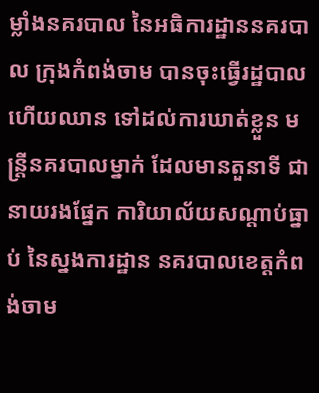ម្លាំងនគរបាល នៃអធិការដ្ឋាននគរបាល ក្រុងកំពង់ចាម បានចុះធ្វើរដ្ឋបាល ហើយឈាន ទៅដល់ការឃាត់ខ្លួន មន្ត្រីនគរបាលម្នាក់ ដែលមានតួនាទី ជានាយរងផ្នែក ការិយាល័យសណ្តាប់ធ្នាប់ នៃស្នងការដ្ឋាន នគរបាលខេត្តកំពង់ចាម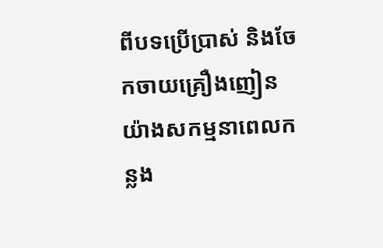ពីបទប្រើប្រាស់ និងចែកចាយគ្រឿងញៀន យ៉ាងសកម្មនាពេលកន្លង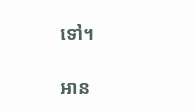ទៅ។

អាន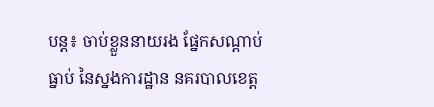បន្ត៖ ចាប់ខ្លួននាយរង ផ្នែកសណ្តាប់ធ្នាប់ នៃស្នងការដ្ឋាន នគរបាលខេត្ត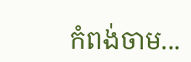កំពង់ចាម...